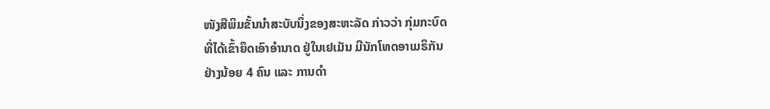ໜັງສືພິມຂັ້ນນຳສະບັບນຶ່ງຂອງສະຫະລັດ ກ່າວວ່າ ກຸ່ມກະບົດ
ທີ່ໄດ້ເຂົ້າຍຶດເອົາອຳນາດ ຢູ່ໃນເຢເມັນ ມີນັກໂທດອາເມຣິກັນ
ຢ່າງນ້ອຍ 4 ຄົນ ແລະ ການດຳ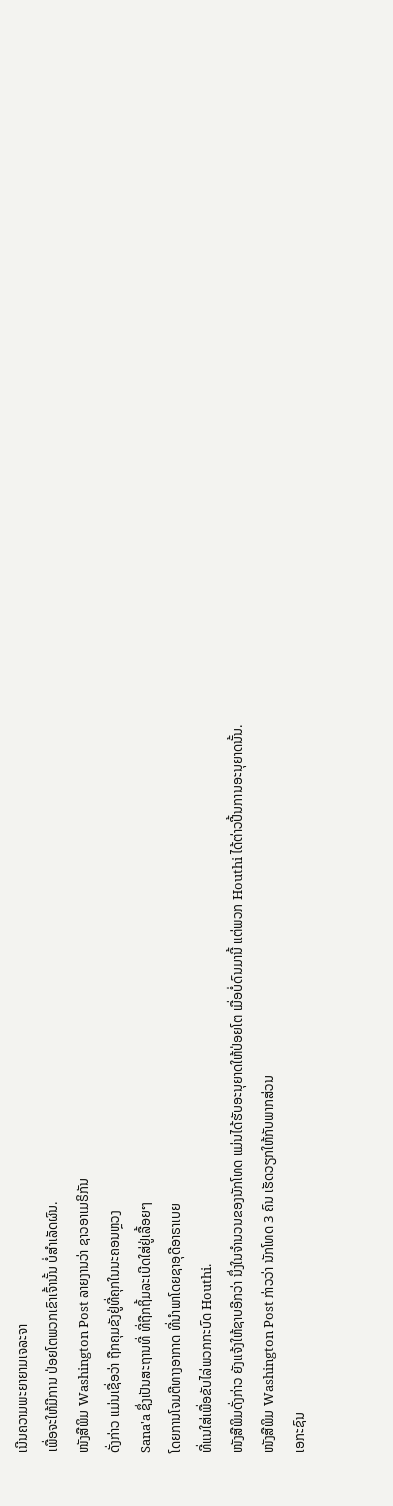ເນີນຄວາມພະຍາຍາມເຈລະຈາ
ເພື່ອຈະໃຫ້ມີການ ປ່ອຍໂຕພວກເຂົາເຈົ້ານັ້ນ ບໍ່ສຳເລັດຜົນ.
ໜັງສືພິມ Washington Post ລາຍງານວ່າ ຊາວອາເມຣິກັນ
ດັ່ງກ່າວ ແມ່ນເຊື່ອວ່າ ຖືກຄຸມຂັງຢູ່ທີ່ຄຸກໃນນະຄອນຫຼວງ
Sana'a ຊຶ່ງເປັນສະຖານທີ່ ທີ່ຖືກຖິ້ມລະເບີດໃສ່ຢູ່ເລື້ອຍໆ
ໂດຍການໂຈມຕີທາງອາກາດ ທີ່ນຳພາໂດຍຊາອຸດີອາຣາເບຍ
ທີ່ແນໃສ່ເພື່ອຂັບໄລ່ພວກກະບົດ Houthi.
ໜັງສືພິມດັ່ງກ່າວ ຍັງແຈ້ງໃຫ້ຊາບອີກວ່າ ນຶ່ງໃນຈຳນວນຂອງນັກໂທດ ແມ່ນໄດ້ຮັບອະນຸຍາດໃຫ້ປ່ອຍໂຕ ເມື່ອບໍ່ດົນມານີ້ ແຕ່ພວກ Houthi ໄດ້ຕ່າວປີ້ນການອະນຸຍາດນັ້ນ.
ໜັງສືພິມ Washington Post ກ່າວວ່າ ນັກໂທດ 3 ຄົນ ເຮັດວຽກໃຫ້ກັບພາກສ່ວນ
ເອກະຊົນ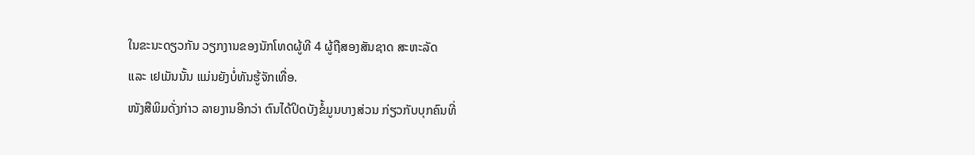ໃນຂະນະດຽວກັນ ວຽກງານຂອງນັກໂທດຜູ້ທີ 4 ຜູ້ຖືສອງສັນຊາດ ສະຫະລັດ
ແລະ ເຢເມັນນັ້ນ ແມ່ນຍັງບໍ່ທັນຮູ້ຈັກເທື່ອ.
ໜັງສືພິມດັ່ງກ່າວ ລາຍງານອີກວ່າ ຕົນໄດ້ປິດບັງຂໍ້ມູນບາງສ່ວນ ກ່ຽວກັບບຸກຄົນທີ່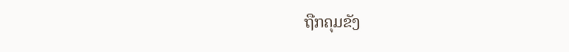ຖືກຄຸມຂັງ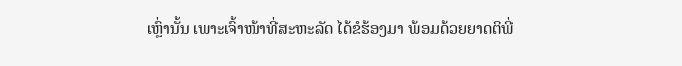ເຫຼົ່ານັ້ນ ເພາະເຈົ້າໜ້າທີ່ສະຫະລັດ ໄດ້ຂໍຮ້ອງມາ ພ້ອມດ້ວຍຍາດຕິພີ່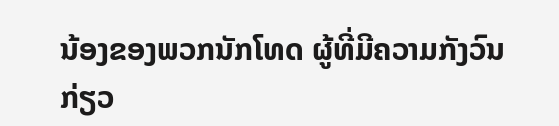ນ້ອງຂອງພວກນັກໂທດ ຜູ້ທີ່ມີຄວາມກັງວົນ ກ່ຽວ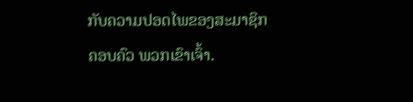ກັບຄວາມປອດໄພຂອງສະມາຊິກຄອບຄົວ ພວກເຂົາເຈົ້າ.